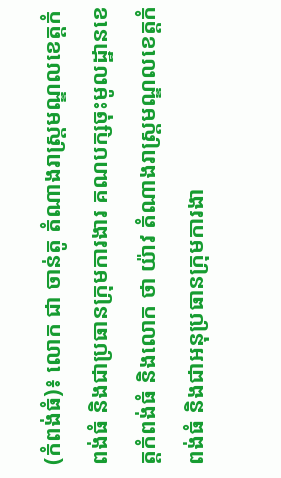(កំពង់ធំ)៖ លោក ជា ចាន់តូ តំណាងរាស្ត្រមណ្ឌលខេត្តកំពង់ធំ និងជាប្រធានក្រុមការងារ គណបក្សចុះមូលដ្ឋានខេត្តកំពង់ធំ និងលោក ថា យ៉ាវ តំណាងរាស្ត្រមណ្ឌលខេត្តកំពង់ធំ និងជាអនុប្រធានក្រុមការងា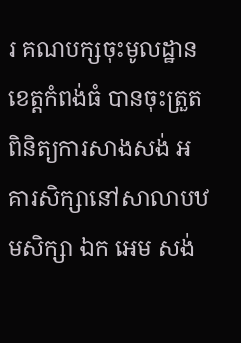រ គណបក្សចុះមូលដ្ឋានខេត្តកំពង់ធំ បានចុះត្រួតពិនិត្យការសាងសង់ អគារសិក្សានៅសាលាបឋមសិក្សា ឯក អេម សង់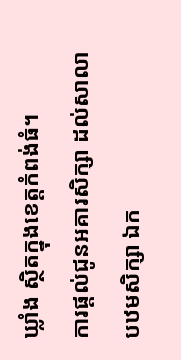ឃ្លាំង ស្ថិតក្នុងខេត្តកំពង់ធំ។
ការផ្ដល់ជូនអគារសិក្សា ដល់សាលាបឋមសិក្សា ឯក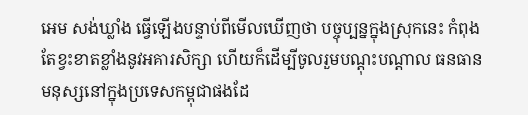អេម សង់ឃ្លាំង ធ្វើឡើងបន្ទាប់ពីមើលឃើញថា បច្ចុប្បន្នក្នុងស្រុកនេះ កំពុងតែខ្វះខាតខ្លាំងនូវអគារសិក្សា ហើយក៏ដើម្បីចូលរួមបណ្ដុះបណ្ដាល ធនធានមនុស្សនៅក្នុងប្រទេសកម្ពុជាផងដែ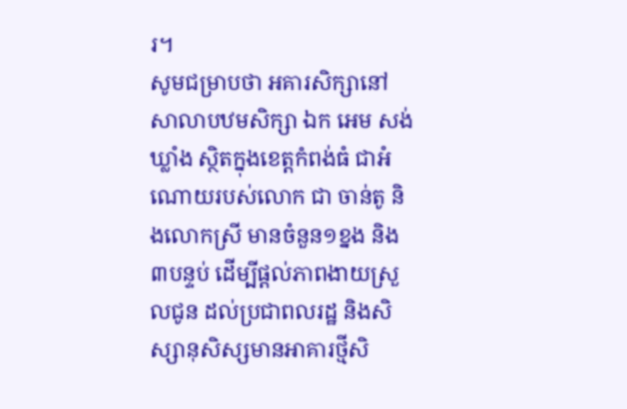រ។
សូមជម្រាបថា អគារសិក្សានៅសាលាបឋមសិក្សា ឯក អេម សង់ឃ្លាំង ស្ថិតក្នុងខេត្តកំពង់ធំ ជាអំណោយរបស់លោក ជា ចាន់តូ និងលោកស្រី មានចំនួន១ខ្នង និង៣បន្ទប់ ដើម្បីផ្ដល់ភាពងាយស្រួលជូន ដល់ប្រជាពលរដ្ឋ និងសិស្សានុសិស្សមានអាគារថ្មីសិ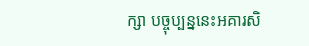ក្សា បច្ចុប្បន្ននេះអគារសិ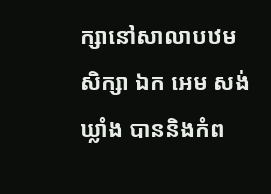ក្សានៅសាលាបឋមសិក្សា ឯក អេម សង់ឃ្លាំង បាននិងកំព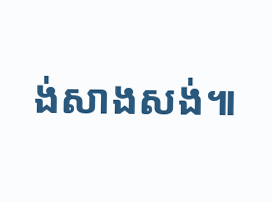ង់សាងសង់៕